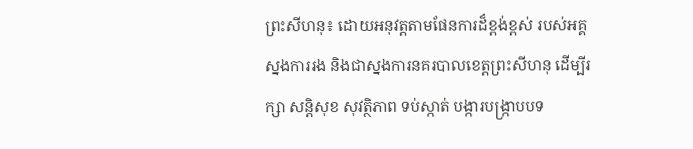ព្រះសីហនុ៖ ដោយអនុវត្តតាមផែនការដ៏ខ្ពង់ខ្ពស់ របស់អគ្គស្នងការរង និងជាស្នងការនគរបាលខេត្តព្រះសីហនុ ដើម្បីរក្សា សន្តិសុខ សុវត្ថិភាព ទប់ស្កាត់ បង្ការបង្ក្រាបបទ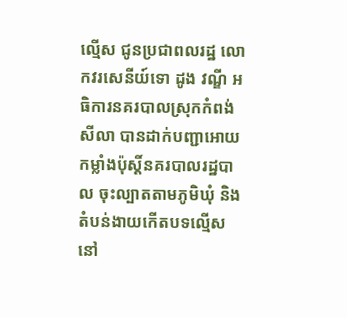ល្មើស ជូនប្រជាពលរដ្ឋ លោកវរសេនីយ៍ទោ ដូង វណ្ឌី អធិការនគរបាលស្រុកកំពង់សីលា បានដាក់បញ្ជាអោយកម្លាំងប៉ុស្តិ៍នគរបាលរដ្ឋបាល ចុះល្បាតតាមភូមិឃុំ និងតំបន់ងាយកើតបទល្មើស នៅ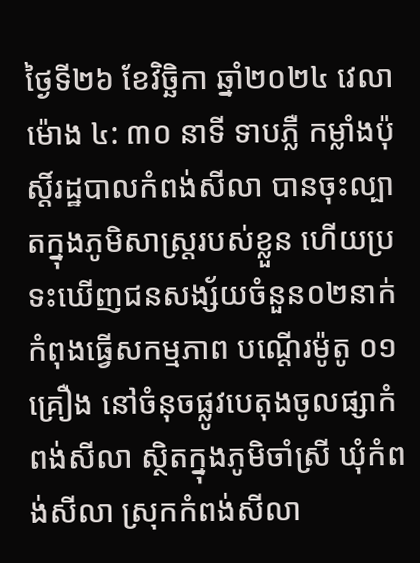ថ្ងៃទី២៦ ខែវិច្ឆិកា ឆ្នាំ២០២៤ វេលាម៉ោង ៤: ៣០ នាទី ទាបភ្លឺ កម្លាំងប៉ុស្តិ៍រដ្ឋបាលកំពង់សីលា បានចុះល្បាតក្នុងភូមិសាស្ត្ររបស់ខ្លួន ហើយប្រទះឃើញជនសង្ស័យចំនួន០២នាក់ កំពុងធ្វើសកម្មភាព បណ្តើរម៉ូតូ ០១គ្រឿង នៅចំនុចផ្លូវបេតុងចូលផ្សាកំពង់សីលា ស្ថិតក្នុងភូមិចាំស្រី ឃុំកំពង់សីលា ស្រុកកំពង់សីលា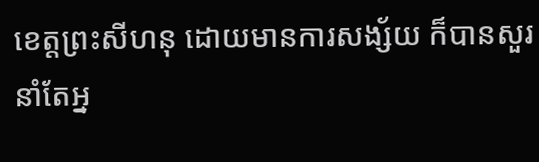ខេត្តព្រះសីហនុ ដោយមានការសង្ស័យ ក៏បានសួរនាំតែអ្ន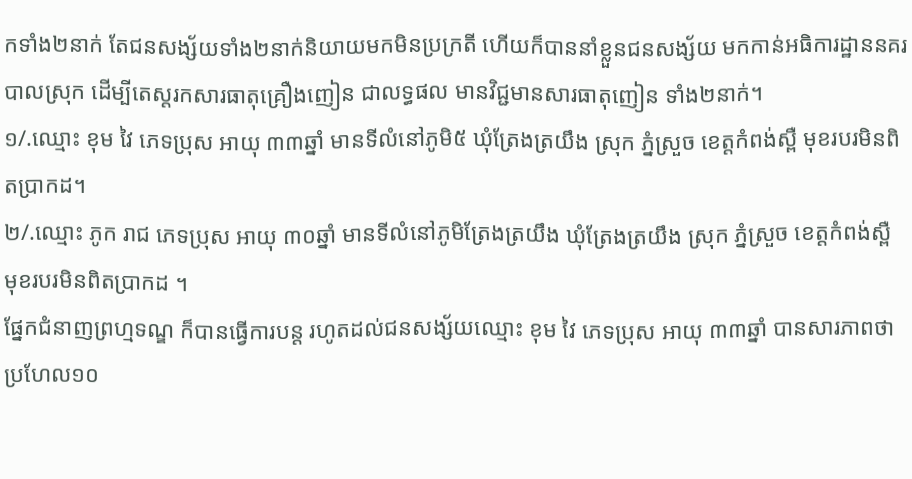កទាំង២នាក់ តែជនសង្ស័យទាំង២នាក់និយាយមកមិនប្រក្រតី ហើយក៏បាននាំខ្លួនជនសង្ស័យ មកកាន់អធិការដ្ឋាននគរបាលស្រុក ដើម្បីតេស្តរកសារធាតុគ្រឿងញៀន ជាលទ្ធផល មានវិជ្ជមានសារធាតុញៀន ទាំង២នាក់។
១/.ឈ្មោះ ខុម វៃ ភេទប្រុស អាយុ ៣៣ឆ្នាំ មានទីលំនៅភូមិ៥ ឃុំត្រែងត្រយឹង ស្រុក ភ្នំស្រួច ខេត្តកំពង់ស្ពឺ មុខរបរមិនពិតប្រាកដ។
២/.ឈ្មោះ ភូក រាជ ភេទប្រុស អាយុ ៣០ឆ្នាំ មានទីលំនៅភូមិត្រែងត្រយឹង ឃុំត្រែងត្រយឹង ស្រុក ភ្នំស្រួច ខេត្តកំពង់ស្ពឺ មុខរបរមិនពិតប្រាកដ ។
ផ្នែកជំនាញព្រហ្មទណ្ឌ ក៏បានធ្វើការបន្ត រហូតដល់ជនសង្ស័យឈ្មោះ ខុម វៃ ភេទប្រុស អាយុ ៣៣ឆ្នាំ បានសារភាពថា ប្រហែល១០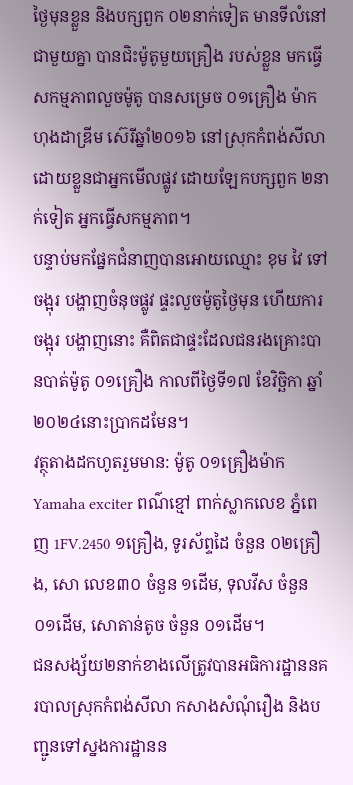ថ្ងៃមុនខ្លួន និងបក្សពួក ០២នាក់ទៀត មានទីលំនៅជាមួយគ្នា បានជិះម៉ូតូមួយគ្រឿង របស់ខ្លួន មកធ្វើសកម្មភាពលួចម៉ូតូ បានសម្រេច ០១គ្រឿង ម៉ាកហុងដាឌ្រីម ស៊េរីឆ្នាំ២០១៦ នៅស្រុកកំពង់សីលា ដោយខ្លួនជាអ្នកមើលផ្លូវ ដោយឡែកបក្សពួក ២នាក់ទៀត អ្នកធ្វើសកម្មភាព។
បន្ទាប់មកផ្នែកជំនាញបានអោយឈ្មោះ ខុម វៃ ទៅចង្អុរ បង្ហាញចំនុចផ្លូវ ផ្ទះលួចម៉ូតូថ្ងៃមុន ហើយការចង្អុរ បង្ហាញនោះ គឺពិតជាផ្ទះដែលជនរងគ្រោះបានបាត់ម៉ូតូ ០១គ្រឿង កាលពីថ្ងៃទី១៧ ខែវិច្ឆិកា ឆ្នាំ២០២៤នោះប្រាកដមែន។
វត្ថុតាងដកហូតរួមមាន: ម៉ូតូ ០១គ្រឿងម៉ាក Yamaha exciter ពណ៌ខ្មៅ ពាក់ស្លាកលេខ ភ្នំពេញ 1FV.2450 ១គ្រឿង, ទូរស័ព្ទដៃ ចំនួន ០២គ្រឿង, សោ លេខ៣០ ចំនួន ១ដើម, ទុលវីស ចំនួន ០១ដើម, សោតាន់តូច ចំនួន ០១ដើម។
ជនសង្ស័យ២នាក់ខាងលើត្រូវបានអធិការដ្ឋាននគរបាលស្រុកកំពង់សីលា កសាងសំណុំរឿង និងបញ្ជូនទៅស្នងការដ្ឋានន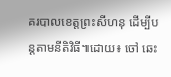គរបាលខេត្តព្រះសីហនុ ដើម្បីបន្តតាមនីតិវិធី៕ដោយ៖ ចៅ ឆេះ